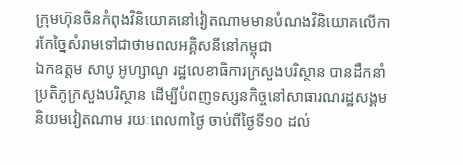ក្រុមហ៊ុនចិនកំពុងវិនិយោគនៅវៀតណាមមានបំណងវិនិយោគលើការកែច្នៃសំរាមទៅជាថាមពលអគ្គិសនីនៅកម្ពុជា
ឯកឧត្ដម សាបូ អូហ្សាណូ រដ្ឋលេខាធិការក្រសួងបរិស្ថាន បានដឹកនាំប្រតិភូក្រសួងបរិស្ថាន ដើម្បីបំពញទស្សនកិច្ចនៅសាធារណរដ្ឋសង្គមនិយមវៀតណាម រយៈពេល៣ថ្ងៃ ចាប់ពីថ្ងៃទី១០ ដល់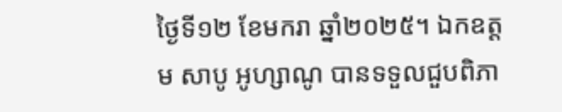ថ្ងៃទី១២ ខែមករា ឆ្នាំ២០២៥។ ឯកឧត្ដម សាបូ អូហ្សាណូ បានទទួលជួបពិភា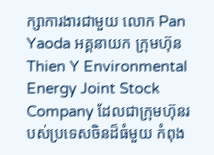ក្សាការងារជាមួយ លោក Pan Yaoda អគ្គនាយក ក្រុមហ៊ុន Thien Y Environmental Energy Joint Stock Company ដែលជាក្រុមហ៊ុនរបស់ប្រទេសចិនដ៏ធំមួយ កំពុង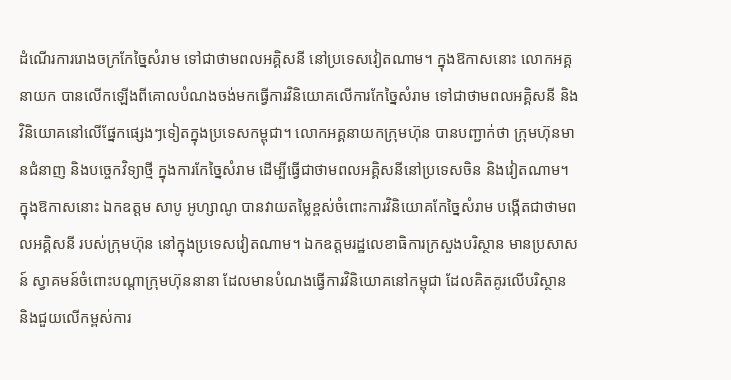ដំណើរការរោងចក្រកែច្នៃសំរាម ទៅជាថាមពលអគ្គិសនី នៅប្រទេសវៀតណាម។ ក្នុងឱកាសនោះ លោកអគ្គនាយក បានលើកឡើងពីគោលបំណងចង់មកធ្វើការវិនិយោគលើការកែច្នៃសំរាម ទៅជាថាមពលអគ្គិសនី និងវិនិយោគនៅលើផ្នែកផ្សេងៗទៀតក្នុងប្រទេសកម្ពុជា។ លោកអគ្គនាយកក្រុមហ៊ុន បានបញ្ជាក់ថា ក្រុមហ៊ុនមានជំនាញ និងបច្ចេកវិទ្យាថ្មី ក្នុងការកែច្នៃសំរាម ដើម្បីធ្វើជាថាមពលអគ្គិសនីនៅប្រទេសចិន និងវៀតណាម។
ក្នុងឱកាសនោះ ឯកឧត្ដម សាបូ អូហ្សាណូ បានវាយតម្លៃខ្ពស់ចំពោះការវិនិយោគកែច្នៃសំរាម បង្កើតជាថាមពលអគ្គិសនី របស់ក្រុមហ៊ុន នៅក្នុងប្រទេសវៀតណាម។ ឯកឧត្តមរដ្ឋលេខាធិការក្រសួងបរិស្ថាន មានប្រសាសន៍ ស្វាគមន៍ចំពោះបណ្តាក្រុមហ៊ុននានា ដែលមានបំណងធ្វើការវិនិយោគនៅកម្ពុជា ដែលគិតគូរលើបរិស្ថាន និងជួយលើកម្ពស់ការ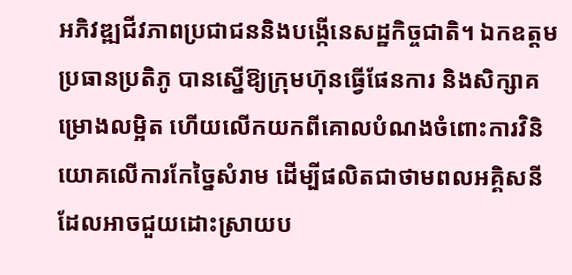អភិវឌ្ឍជីវភាពប្រជាជននិងបង្កើនេសដ្ឋកិច្ចជាតិ។ ឯកឧត្តមប្រធានប្រតិភូ បានស្នើឱ្យក្រុមហ៊ុនធ្វើផែនការ និងសិក្សាគម្រោងលម្អិត ហើយលើកយកពីគោលបំណងចំពោះការវិនិយោគលើការកែច្នៃសំរាម ដើម្បីផលិតជាថាមពលអគ្គិសនី ដែលអាចជួយដោះស្រាយប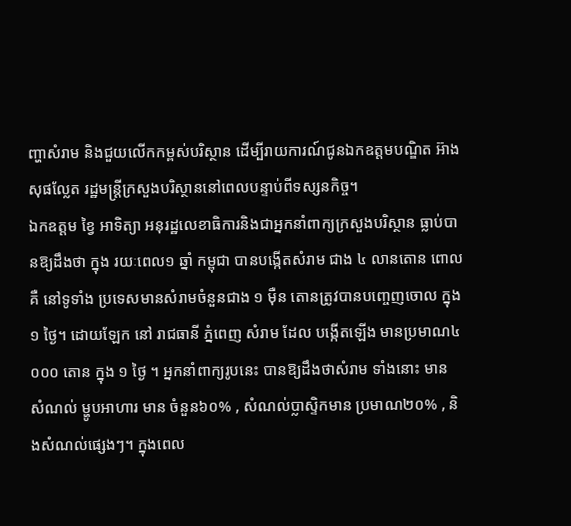ញ្ហាសំរាម និងជួយលើកកម្ពស់បរិស្ថាន ដើម្បីរាយការណ៍ជូនឯកឧត្តមបណ្ឌិត អ៊ាង សុផល្លែត រដ្ឋមន្រ្តីក្រសួងបរិស្ថាននៅពេលបន្ទាប់ពីទស្សនកិច្ច។
ឯកឧត្តម ខ្វៃ អាទិត្យា អនុរដ្ឋលេខាធិការនិងជាអ្នកនាំពាក្យក្រសួងបរិស្ថាន ធ្លាប់បានឱ្យដឹងថា ក្នុង រយៈពេល១ ឆ្នាំ កម្ពុជា បានបង្កើតសំរាម ជាង ៤ លានតោន ពោលគឺ នៅទូទាំង ប្រទេសមានសំរាមចំនួនជាង ១ ម៉ឺន តោនត្រូវបានបញ្ចេញចោល ក្នុង១ ថ្ងៃ។ ដោយឡែក នៅ រាជធានី ភ្នំពេញ សំរាម ដែល បង្កើតឡើង មានប្រមាណ៤ ០០០ តោន ក្នុង ១ ថ្ងៃ ។ អ្នកនាំពាក្យរូបនេះ បានឱ្យដឹងថាសំរាម ទាំងនោះ មាន សំណល់ ម្ហូបអាហារ មាន ចំនួន៦០% , សំណល់ប្លាស្ទិកមាន ប្រមាណ២០% , និងសំណល់ផ្សេងៗ។ ក្នុងពេល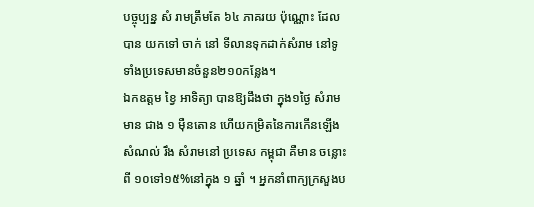បច្ចុប្បន្ន សំ រាមត្រឹមតែ ៦៤ ភាគរយ ប៉ុណ្ណោះ ដែល បាន យកទៅ ចាក់ នៅ ទីលានទុកដាក់សំរាម នៅទូទាំងប្រទេសមានចំនួន២១០កន្លែង។
ឯកឧត្តម ខ្វៃ អាទិត្យា បានឱ្យដឹងថា ក្នុង១ថ្ងៃ សំរាម មាន ជាង ១ ម៉ឺនតោន ហើយកម្រិតនៃការកើនឡើងសំណល់ រឹង សំរាមនៅ ប្រទេស កម្ពុជា គឺមាន ចន្លោះ ពី ១០ទៅ១៥%នៅក្នុង ១ ឆ្នាំ ។ អ្នកនាំពាក្យក្រសួងប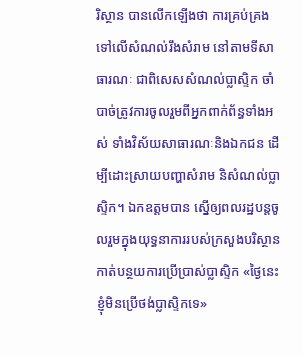រិស្ថាន បានលើកឡើងថា ការគ្រប់គ្រងទៅលើសំណល់រឹងសំរាម នៅតាមទីសាធារណៈ ជាពិសេសសំណល់ប្លាស្ទិក ចាំបាច់ត្រូវការចូលរួមពីអ្នកពាក់ព័ន្ធទាំងអស់ ទាំងវិស័យសាធារណៈនិងឯកជន ដើម្បីដោះស្រាយបញ្ហាសំរាម និសំណល់ប្លាស្ទិក។ ឯកឧត្តមបាន ស្នើឲ្យពលរដ្ឋបន្តចូលរួមក្នុងយុទ្ធនាការរបស់ក្រសួងបរិស្ថាន កាត់បន្ថយការប្រើប្រាស់ប្លាស្ទិក «ថ្ងៃនេះ ខ្ញុំមិនប្រើថង់ប្លាស្ទិកទេ»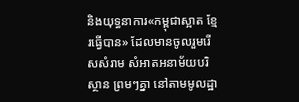និងយុទ្ធនាការ«កម្ពុជាស្អាត ខ្មែរធ្វើបាន» ដែលមានចូលរួមរើសសំរាម សំអាតអនាម័យបរិស្ថាន ព្រមៗគ្នា នៅតាមមូលដ្ឋា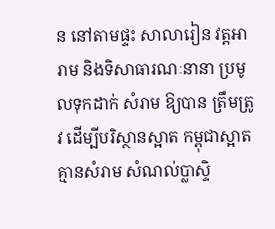ន នៅតាមផ្ទះ សាលារៀន វត្តអារាម និងទិសាធារណៈនានា ប្រមូលទុកដាក់ សំរាម ឱ្យបាន ត្រឹមត្រូវ ដើម្បីបរិស្ថានស្អាត កម្ពុជាស្អាតគ្មានសំរាម សំណល់ប្លាស្ទិ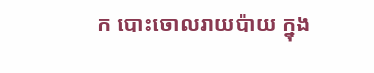ក បោះចោលរាយប៉ាយ ក្នុង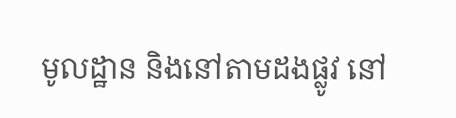មូលដ្ឋាន និងនៅតាមដងផ្លូវ នៅ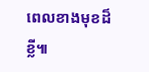ពេលខាងមុខដ៏ខ្លី៕